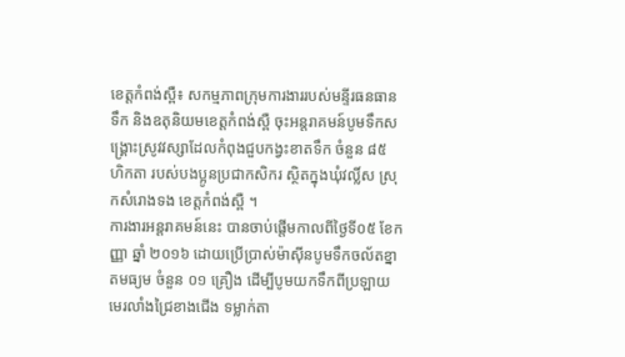ខេត្តកំពង់ស្ពឺ៖ សកម្មភាពក្រុមការងាររបស់មន្ទីរធនធានទឹក និងឧតុនិយមខេត្តកំពង់ស្ពឺ ចុះអន្តរាគមន៍បូមទឹកសង្គ្រោះស្រូវវស្សាដែលកំពុងជួបកង្វះខាតទឹក ចំនួន ៨៥ ហិកតា របស់បងប្អូនប្រជាកសិករ ស្ថិតក្នុងឃុំវល្លិ៍ស ស្រុកសំរោងទង ខេត្តកំពង់ស្ពឺ ។
ការងារអន្តរាគមន៍នេះ បានចាប់ផ្តើមកាលពីថ្ងៃទី០៥ ខែកញ្ញា ឆ្នាំ ២០១៦ ដោយប្រើប្រាស់ម៉ាស៊ីនបូមទឹកចល័តខ្នាតមធ្យម ចំនួន ០១ គ្រឿង ដើម្បីបូមយកទឹកពីប្រឡាយមេរលាំងជ្រៃខាងជើង ទម្លាក់តា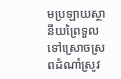មប្រឡាយស្ថានីយព្រៃទួល ទៅស្រោចស្រពដំណាំស្រូវ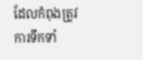ដែលកំពុងត្រូវការទឹកទាំ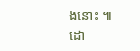ងនោះ ៕
ដោ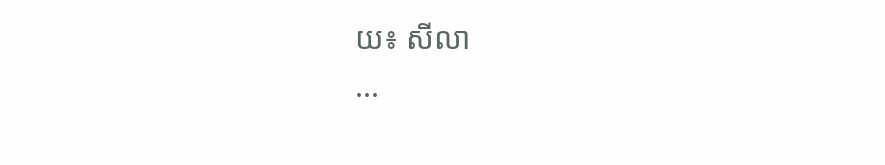យ៖ សីលា
...